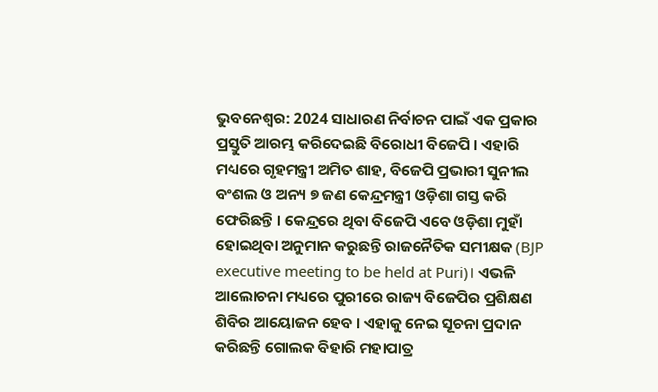ଭୁବନେଶ୍ବର: 2024 ସାଧାରଣ ନିର୍ବାଚନ ପାଇଁ ଏକ ପ୍ରକାର ପ୍ରସ୍ତୁତି ଆରମ୍ଭ କରିଦେଇଛି ବିରୋଧୀ ବିଜେପି । ଏହାରି ମଧ୍ୟରେ ଗୃହମନ୍ତ୍ରୀ ଅମିତ ଶାହ, ବିଜେପି ପ୍ରଭାରୀ ସୁନୀଲ ବଂଶଲ ଓ ଅନ୍ୟ ୭ ଜଣ କେନ୍ଦ୍ରମନ୍ତ୍ରୀ ଓଡ଼ିଶା ଗସ୍ତ କରି ଫେରିଛନ୍ତି । କେନ୍ଦ୍ରରେ ଥିବା ବିଜେପି ଏବେ ଓଡ଼ିଶା ମୁହାଁ ହୋଇଥିବା ଅନୁମାନ କରୁଛନ୍ତି ରାଜନୈତିକ ସମୀକ୍ଷକ (BJP executive meeting to be held at Puri)। ଏଭଳି ଆଲୋଚନା ମଧ୍ୟରେ ପୁରୀରେ ରାଜ୍ୟ ବିଜେପିର ପ୍ରଶିକ୍ଷଣ ଶିବିର ଆୟୋଜନ ହେବ । ଏହାକୁ ନେଇ ସୂଚନା ପ୍ରଦାନ କରିଛନ୍ତି ଗୋଲକ ବିହାରି ମହାପାତ୍ର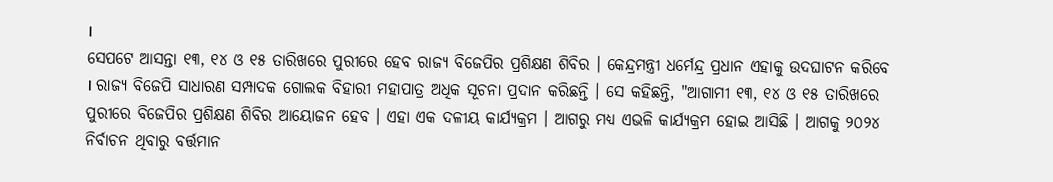।
ସେପଟେ ଆସନ୍ତା ୧୩, ୧୪ ଓ ୧୫ ତାରିଖରେ ପୁରୀରେ ହେବ ରାଜ୍ୟ ବିଜେପିର ପ୍ରଶିକ୍ଷଣ ଶିବିର । କେନ୍ଦ୍ରମନ୍ତ୍ରୀ ଧର୍ମେନ୍ଦ୍ର ପ୍ରଧାନ ଏହାକୁ ଉଦଘାଟନ କରିବେ । ରାଜ୍ୟ ବିଜେପି ସାଧାରଣ ସମ୍ପାଦକ ଗୋଲକ ବିହାରୀ ମହାପାତ୍ର ଅଧିକ ସୂଚନା ପ୍ରଦାନ କରିଛନ୍ତି । ସେ କହିଛନ୍ତି, "ଆଗାମୀ ୧୩, ୧୪ ଓ ୧୫ ତାରିଖରେ ପୁରୀରେ ବିଜେପିର ପ୍ରଶିକ୍ଷଣ ଶିବିର ଆୟୋଜନ ହେବ । ଏହା ଏକ ଦଳୀୟ କାର୍ଯ୍ୟକ୍ରମ । ଆଗରୁ ମଧ୍ୟ ଏଭଳି କାର୍ଯ୍ୟକ୍ରମ ହୋଇ ଆସିଛି । ଆଗକୁ ୨୦୨୪ ନିର୍ବାଚନ ଥିବାରୁ ବର୍ତ୍ତମାନ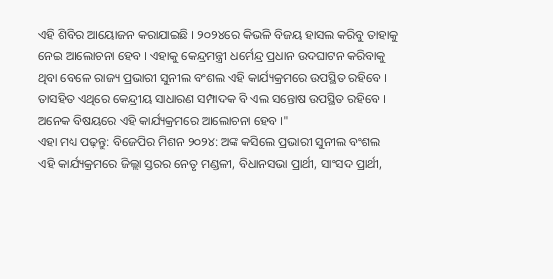ଏହି ଶିବିର ଆୟୋଜନ କରାଯାଇଛି । ୨୦୨୪ରେ କିଭଳି ବିଜୟ ହାସଲ କରିବୁ ତାହାକୁ ନେଇ ଆଲୋଚନା ହେବ । ଏହାକୁ କେନ୍ଦ୍ରମନ୍ତ୍ରୀ ଧର୍ମେନ୍ଦ୍ର ପ୍ରଧାନ ଉଦଘାଟନ କରିବାକୁ ଥିବା ବେଳେ ରାଜ୍ୟ ପ୍ରଭାରୀ ସୁନୀଲ ବଂଶଲ ଏହି କାର୍ଯ୍ୟକ୍ରମରେ ଉପସ୍ଥିତ ରହିବେ । ତାସହିତ ଏଥିରେ କେନ୍ଦ୍ରୀୟ ସାଧାରଣ ସମ୍ପାଦକ ବି ଏଲ ସନ୍ତୋଷ ଉପସ୍ଥିତ ରହିବେ । ଅନେକ ବିଷୟରେ ଏହି କାର୍ଯ୍ୟକ୍ରମରେ ଆଲୋଚନା ହେବ ।"
ଏହା ମଧ୍ୟ ପଢ଼ନ୍ତୁ: ବିଜେପିର ମିଶନ ୨୦୨୪: ଅଙ୍କ କସିଲେ ପ୍ରଭାରୀ ସୁନୀଲ ବଂଶଲ
ଏହି କାର୍ଯ୍ୟକ୍ରମରେ ଜିଲ୍ଲା ସ୍ତରର ନେତୃ ମଣ୍ଡଳୀ, ବିଧାନସଭା ପ୍ରାର୍ଥୀ, ସାଂସଦ ପ୍ରାର୍ଥୀ,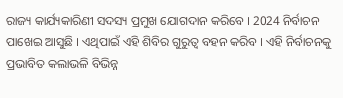ରାଜ୍ୟ କାର୍ଯ୍ୟକାରିଣୀ ସଦସ୍ୟ ପ୍ରମୁଖ ଯୋଗଦାନ କରିବେ । 2024 ନିର୍ବାଚନ ପାଖେଇ ଆସୁଛି । ଏଥିପାଇଁ ଏହି ଶିବିର ଗୁରୁତ୍ବ ବହନ କରିବ । ଏହି ନିର୍ବାଚନକୁ ପ୍ରଭାବିତ କଲାଭଳି ବିଭିନ୍ନ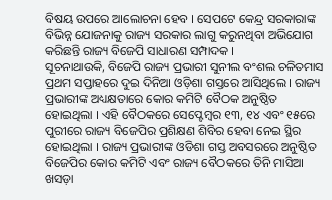ବିଷୟ ଉପରେ ଆଲୋଚନା ହେବ । ସେପଟେ କେନ୍ଦ୍ର ସରକାରାଙ୍କ ବିଭିନ୍ନ ଯୋଜନାକୁ ରାଜ୍ୟ ସରକାର ଲାଗୁ କରୁନଥିବା ଅଭିଯୋଗ କରିଛନ୍ତି ରାଜ୍ୟ ବିଜେପି ସାଧାରଣ ସମ୍ପାଦକ ।
ସୂଚନାଥାଉକି, ବିଜେପି ରାଜ୍ୟ ପ୍ରଭାରୀ ସୁନୀଲ ବଂଶଲ ଚଳିତମାସ ପ୍ରଥମ ସପ୍ତାହରେ ଦୁଇ ଦିନିଆ ଓଡ଼ିଶା ଗସ୍ତରେ ଆସିଥିଲେ । ରାଜ୍ୟ ପ୍ରଭାରୀଙ୍କ ଅଧ୍ୟକ୍ଷତାରେ କୋର କମିଟି ବୈଠକ ଅନୁଷ୍ଠିତ ହୋଇଥିଲା । ଏହି ବୈଠକରେ ସେପ୍ଟେମ୍ବର ୧୩, ୧୪ ଏବଂ ୧୫ରେ ପୁରୀରେ ରାଜ୍ୟ ବିଜେପିର ପ୍ରଶିକ୍ଷଣ ଶିବିର ହେବା ନେଇ ସ୍ଥିର ହୋଇଥିଲା । ରାଜ୍ୟ ପ୍ରଭାରୀଙ୍କ ଓଡିଶା ଗସ୍ତ ଅବସରରେ ଅନୁଷ୍ଠିତ ବିଜେପିର କୋର କମିଟି ଏବଂ ରାଜ୍ୟ ବୈଠକରେ ତିନି ମାସିଆ ଖସଡ଼ା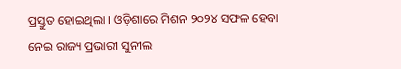ପ୍ରସ୍ତୁତ ହୋଇଥିଲା । ଓଡ଼ିଶାରେ ମିଶନ ୨୦୨୪ ସଫଳ ହେବା ନେଇ ରାଜ୍ୟ ପ୍ରଭାରୀ ସୁନୀଲ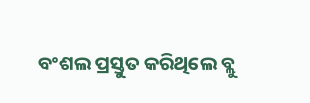ବଂଶଲ ପ୍ରସ୍ତୁତ କରିଥିଲେ ବ୍ଲୁ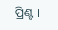ପ୍ରିଣ୍ଟ ।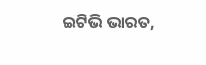ଇଟିଭି ଭାରତ,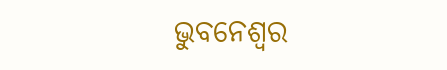ଭୁବନେଶ୍ବର